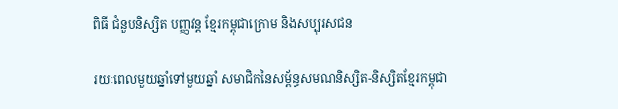ពិធី ជំនួបនិស្សិត បញ្ញវន្ត ខ្មែរកម្ពុជាក្រោម និងសប្បុរសជន

រយៈពេលមួយឆ្នាំទៅមួយឆ្នាំ សមាជិកនៃសម្ព័ន្ធសមណនិស្សិត-និស្សិតខ្មែរកម្ពុជា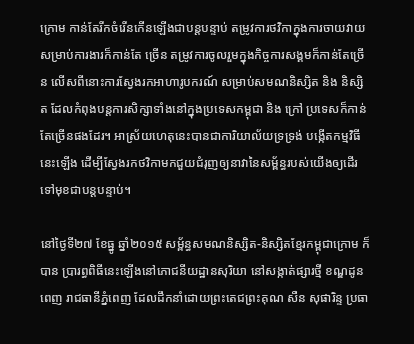ក្រោម កាន់តែរីកចំរើនកើនឡើងជាបន្តបន្ទាប់ តម្រូវការថវិកាក្នុងការចាយវាយសម្រាប់ការងារក៏កាន់តែ ច្រើន តម្រូវការចូលរួមក្នុងកិច្ចការសង្គមក៏កាន់តែច្រើន លើសពីនោះការស្វែងរកអាហារូបករណ៍ សម្រាប់សមណនិស្សិត និង និស្សិត ដែលកំពុងបន្តការសិក្សាទាំងនៅក្នុងប្រទេសកម្ពុជា និង ក្រៅ ប្រទេសក៏កាន់តែច្រើនផងដែរ។ អាស្រ័យហេតុនេះបានជាការិយាល័យទ្រទ្រង់ បង្កើតកម្មវិធីនេះឡើង ដើម្បីស្វែងរកថវិកាមកជួយជំរុញឲ្យនាវានៃសម្ព័ន្ធរបស់យើងឲ្យដើរទៅមុខជាបន្តបន្ទាប់។

នៅថ្ងៃទី២៧ ខែធ្នូ ឆ្នាំ២០១៥ សម្ព័ន្ធសមណនិស្សិត-និស្សិតខ្មែរកម្ពុជាក្រោម ក៏បាន ប្រារព្ធពិធីនេះឡើងនៅភោជនីយដ្ឋានសុរិយា នៅសង្កាត់ផ្សារថ្មី ខណ្ឌដូនពេញ រាជធានីភ្នំពេញ ដែលដឹកនាំដោយព្រះតេជព្រះគុណ សឺន សុផារិន្ទ ប្រធា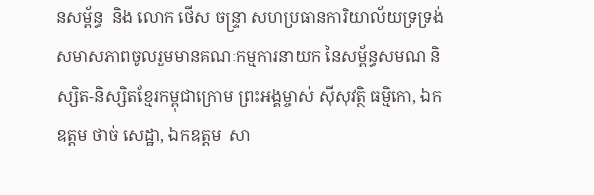នសម្ព័ន្ធ  និង លោក ថើស ចន្រ្ទា សហប្រធានការិយាល័យទ្រទ្រង់ សមាសភាពចូលរួមមានគណៈកម្មការនាយក នៃសម្ព័ន្ធសមណ និស្សិត-និស្សិតខ្មែរកម្ពុជាក្រោម ព្រះអង្គម្ចាស់ ស៊ីសុវត្ថិ ធម្មិកោ, ឯកឧត្តម ថាច់ សេដ្ឋា, ឯកឧត្តម  សា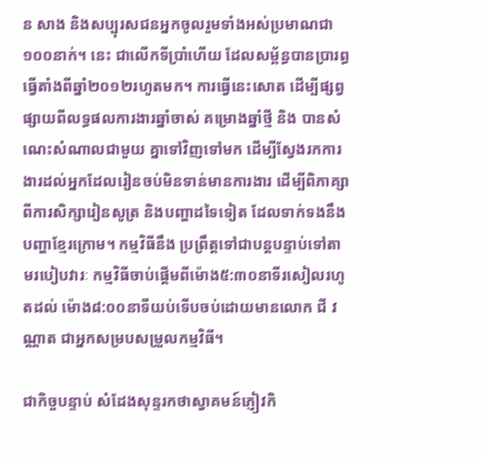ន សាង និងសប្បុរសជនអ្នកចូលរួមទាំងអស់ប្រមាណជា១០០នាក់។ នេះ ជាលើកទីប្រាំហើយ ដែលសម្ព័ន្ធបានប្រារព្ធធ្វើតាំងពីឆ្នាំ២០១២រហូតមក។ ការធ្វើនេះសោត ដើម្បីផ្សព្វផ្សាយពីលទ្ធផលការងារឆ្នាំចាស់ គម្រោងឆ្នាំថ្មី និង បានសំណេះសំណាលជាមួយ គ្នាទៅវិញទៅមក ដើម្បីស្វែងរកការងារដល់អ្នកដែលរៀនចប់មិនទាន់មានការងារ ដើម្បីពិភាគ្សា ពីការសិក្សារៀនសូត្រ និងបញ្ហាដទៃទៀត ដែលទាក់ទងនឹងបញ្ហាខ្មែរក្រោម។ កម្មវិធីនឹង ប្រព្រឹត្តទៅជាបន្តបន្ទាប់ទៅតាមរបៀបវារៈ កម្មវិធីចាប់ផ្តើមពីម៉ោង៥:៣០នាទីរសៀលរហូតដល់ ម៉ោង៨:០០នាទីយប់ទើបចប់ដោយមានលោក ជី វណ្ណាត ជាអ្នកសម្របសម្រួលកម្មវិធី។

ជាកិច្ចបន្ទាប់ សំដែងសុន្ទរកថាស្វាគមន៍ភ្ញៀវកិ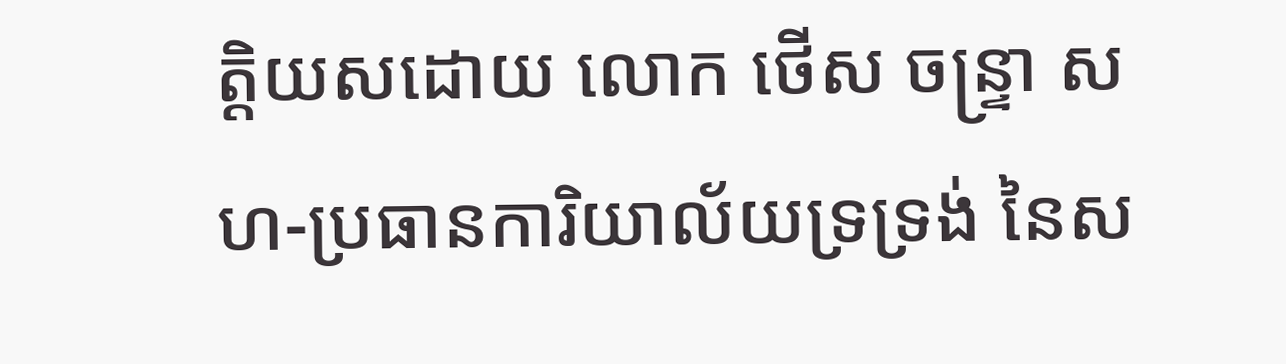ត្តិយសដោយ លោក ថើស ចន្ទ្រា សហ-ប្រធានការិយាល័យទ្រទ្រង់ នៃស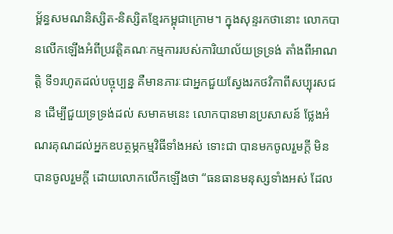ម្ព័ន្ធសមណនិស្សិត-និស្សិតខ្មែរកម្ពុជាក្រោម។ ក្នុងសុន្ទរកថានោះ លោកបានលើកឡើងអំពីប្រវត្តិគណៈកម្មការរបស់ការិយាល័យទ្រទ្រង់ តាំងពីអាណត្តិ ទី១រហូតដល់បច្ចុប្បន្ន គឺមានភារៈជាអ្នកជួយស្វែងរកថវិកាពីសប្បុរសជន ដើម្បីជួយទ្រទ្រង់ដល់ សមាគមនេះ លោកបានមានប្រសាសន៍ ថ្លែងអំណរគុណដល់អ្នកឧបត្ថម្ភកម្មវិធីទាំងអស់ ទោះជា បានមកចូលរួមក្ដី មិនបានចូលរួមក្ដី ដោយលោកលើកឡើងថា “ធនធានមនុស្សទាំងអស់ ដែល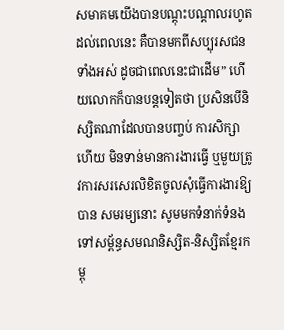សមាគមយើងបានបណ្ដុះបណ្ដាលរហូតដល់ពេលនេះ គឺបានមកពីសប្បុរសជនទាំងអស់ ដូចជាពេលនេះជាដើម” ហើយលោកក៏បានបន្តទៀតថា ប្រសិនបើនិស្សិតណាដែលបានបញ្ចប់ ការសិក្សាហើយ មិនទាន់មានការងារធ្វើ ឬមួយត្រូវការសរសេរលិខិតចូលសុំធ្វើការងារឱ្យបាន សមរម្យនោះ សូមមកទំនាក់ទំនងទៅសម្ព័ន្ធសមណនិស្សិត-និស្សិតខ្មែរកម្ពុ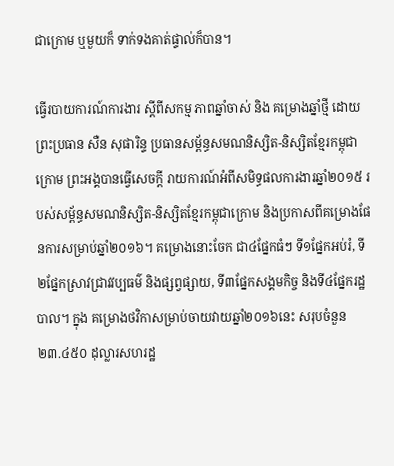ជាក្រោម ឬមួយក៏ ទាក់ទងគាត់ផ្ទាល់ក៏បាន។

ធ្វើរបាយការណ៍ការងារ ស្តីពីសកម្ម ភាពឆ្នាំចាស់ និង គម្រោងឆ្នាំថ្មី ដោយព្រះប្រធាន សឺន សុផារិន្ទ ប្រធានសម្ព័ន្ធសមណនិស្សិត-និស្សិតខ្មែរកម្ពុជាក្រោម ព្រះអង្គបានធ្វើសេចក្ដី រាយការណ៍អំពីសមិទ្ធផលការងារឆ្នាំ២០១៥ របស់សម្ព័ន្ធសមណនិស្សិត-និស្សិតខ្មែរកម្ពុជាក្រោម និងប្រកាសពីគម្រោងផែនការសម្រាប់ឆ្នាំ២០១៦។ គម្រោងនោះចែក ជា៤ផ្នែកធំៗ ទី១ផ្នែកអប់រំ, ទី២ផ្នែកស្រាវជ្រាវវប្បធម៌ និងផ្សព្វផ្សាយ, ទី៣ផ្នែកសង្គមកិច្ច និងទី៤ផ្នែករដ្ឋបាល។ ក្នុង គម្រោងថវិកាសម្រាប់ចាយវាយឆ្នាំ២០១៦នេះ សរុបចំនួន ២៣.៤៥០ ដុល្លារសហរដ្ឋ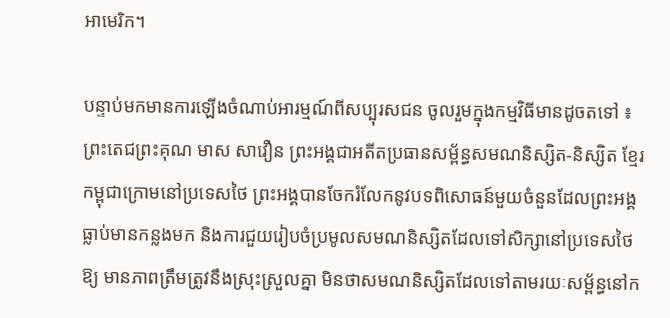អាមេរិក។

បន្ទាប់មកមានការឡើងចំណាប់អារម្មណ៍ពីសប្បុរសជន ចូលរួមក្នុងកម្មវិធីមានដូចតទៅ ៖ព្រះតេជព្រះគុណ មាស សាវឿន ព្រះអង្គជាអតីតប្រធានសម្ព័ន្ធសមណនិស្សិត-និស្សិត ខ្មែរកម្ពុជាក្រោមនៅប្រទេសថៃ ព្រះអង្គបានចែករំលែកនូវបទពិសោធន៍មួយចំនួនដែលព្រះអង្គ ធ្លាប់មានកន្លងមក និងការជួយរៀបចំប្រមូលសមណនិស្សិតដែលទៅសិក្សានៅប្រទេសថៃ ឱ្យ មានភាពត្រឹមត្រូវនឹងស្រុះស្រួលគ្នា មិនថាសមណនិស្សិតដែលទៅតាមរយៈសម្ព័ន្ធនៅក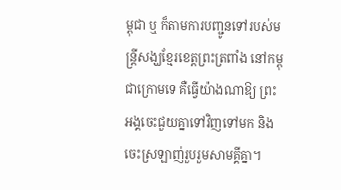ម្ពុជា ឬ ក៏តាមការបញ្ជូនទៅរបស់មន្ត្រីសង្ឃខ្មែរខេត្តព្រះត្រពាំង នៅកម្ពុជាក្រោមទេ គឺធ្វើយ៉ាងណាឱ្យ ព្រះអង្គចេះជួយគ្នាទៅវិញទៅមក និង ចេះស្រឡាញ់រួបរួមសាមគ្គីគ្នា។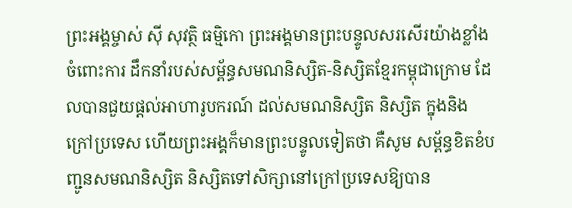ព្រះអង្គម្ចាស់ ស៊ី សុវត្ថិ ធម្មិកោ ព្រះអង្គមានព្រះបន្ទូលសរសើរយ៉ាងខ្លាំង ចំពោះការ ដឹកនាំរបស់សម្ព័ន្ធសមណនិស្សិត-និស្សិតខ្មែរកម្ពុជាក្រោម ដែលបានជួយផ្តល់អាហារូបករណ៍ ដល់សមណនិស្សិត និស្សិត ក្នុងនិងក្រៅប្រទេស ហើយព្រះអង្គក៏មានព្រះបន្ទូលទៀតថា គឺសូម សម្ព័ន្ធខិតខំបញ្ជូនសមណនិស្សិត និស្សិតទៅសិក្សានៅក្រៅប្រទេសឱ្យបាន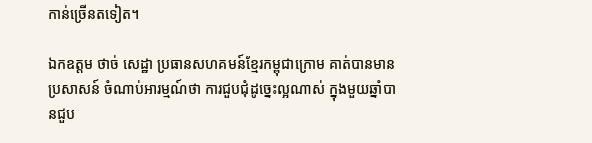កាន់ច្រើនតទៀត។

ឯកឧត្តម ថាច់ សេដ្ឋា ប្រធានសហគមន៍ខ្មែរកម្ពុជាក្រោម គាត់បានមានប្រសាសន៍ ចំណាប់អារម្មណ៍ថា ការជួបជុំដូច្នេះល្អណាស់ ក្នុងមួយឆ្នាំបានជួប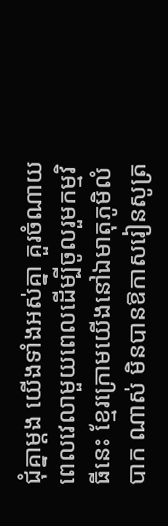ជុំគ្នាម្ដង យើងទាំងអស់គ្នា គួរចំណាយពេលវេលាមួយពេលដើម្បីចូលរួមកម្មវិធីនេះ ខ្មែរក្រោមយើងនៅឯមាតុភូមិលំបាក ណាស់ មិនបានឱកាសរៀនសូត្រ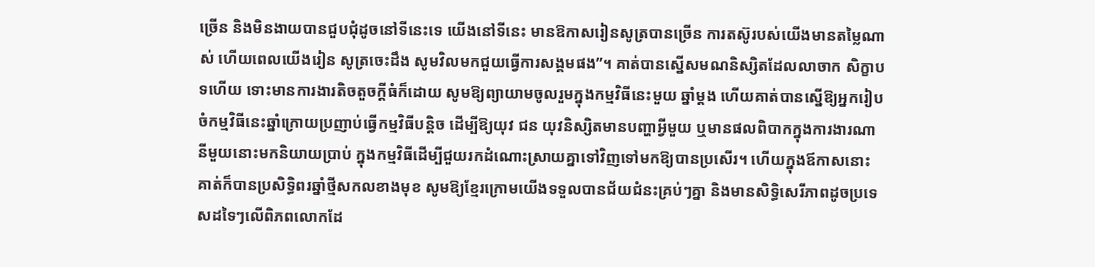ច្រើន និងមិនងាយបានជួបជុំដូចនៅទីនេះទេ យើងនៅទីនេះ មានឱកាសរៀនសូត្របានច្រើន ការតស៊ូរបស់យើងមានតម្លៃណាស់ ហើយពេលយើងរៀន សូត្រចេះដឹង សូមវិលមកជួយធ្វើការសង្គមផង”។ គាត់បានស្នើសមណនិស្សិតដែលលាចាក សិក្ខាបទហើយ ទោះមានការងារតិចតួចក្តីធំក៏ដោយ សូមឱ្យព្យាយាមចូលរួមក្នុងកម្មវិធីនេះមួយ ឆ្នាំម្តង ហើយគាត់បានស្នើឱ្យអ្នករៀបចំកម្មវិធីនេះឆ្នាំក្រោយប្រញាប់ធ្វើកម្មវិធីបន្តិច ដើម្បីឱ្យយុវ ជន យុវនិស្សិតមានបញ្ហាអ្វីមួយ ឬមានផលពិបាកក្នុងការងារណានីមួយនោះមកនិយាយប្រាប់ ក្នុងកម្មវិធីដើម្បីជួយរកដំណោះស្រាយគ្នាទៅវិញទៅមកឱ្យបានប្រសើរ។ ហើយក្នុងឪកាសនោះ  គាត់ក៏បានប្រសិទ្ធិពរឆ្នាំថ្មីសកលខាងមុខ សូមឱ្យខ្មែរក្រោមយើងទទួលបានជ័យជំនះគ្រប់ៗគ្នា និងមានសិទ្ធិសេរីភាពដូចប្រទេសដទៃៗលើពិភពលោកដែ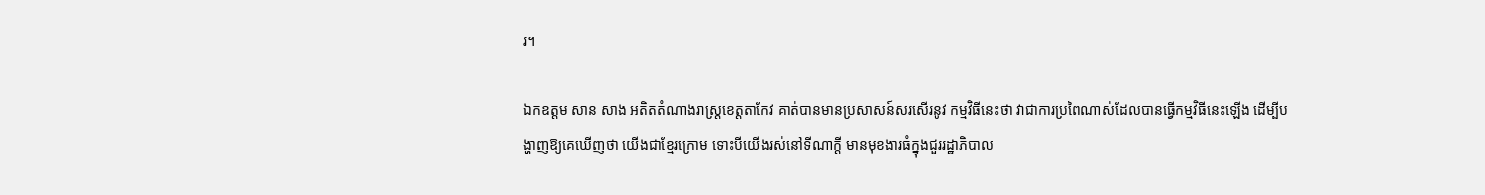រ។

ឯកឧត្តម សាន សាង អតិតតំណាងរាស្ត្រខេត្តតាកែវ គាត់បានមានប្រសាសន៍សរសើរនូវ កម្មវិធីនេះថា វាជាការប្រពៃណាស់ដែលបានធ្វើកម្មវិធីនេះឡើង ដើម្បីបង្ហាញឱ្យគេឃើញថា យើងជាខ្មែរក្រោម ទោះបីយើងរស់នៅទីណាក្តី មានមុខងារធំក្នុងជួររដ្ឋាភិបាល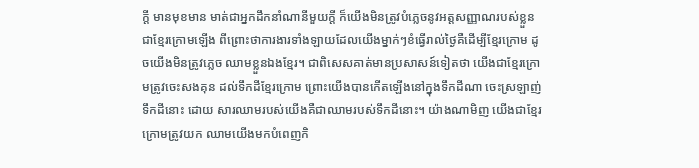ក្តី មានមុខមាន មាត់ជាអ្នកដឹកនាំណានីមួយក្តី ក៏យើងមិនត្រូវបំភ្លេចនូវអត្តសញ្ញាណរបស់ខ្លួនជាខ្មែរក្រោមឡើង ពីព្រោះថាការងារទាំងឡាយដែលយើងម្នាក់ៗខំធ្វើរាល់ថ្ងៃគឺដើម្បីខ្មែរក្រោម ដូចយើងមិនត្រូវភ្លេច ឈាមខ្លួនឯងខ្មែរ។ ជាពិសេសគាត់មានប្រសាសន៍ទៀតថា យើងជាខ្មែរក្រោមត្រូវចេះសងគុន ដល់ទឹកដីខ្មែរក្រោម ព្រោះយើងបានកើតឡើងនៅក្នុងទឹកដីណា ចេះស្រឡាញ់ទឹកដីនោះ ដោយ សារឈាមរបស់យើងគឺជាឈាមរបស់ទឹកដីនោះ។ យ៉ាងណាមិញ យើងជាខ្មែរក្រោមត្រូវយក ឈាមយើងមកបំពេញកិ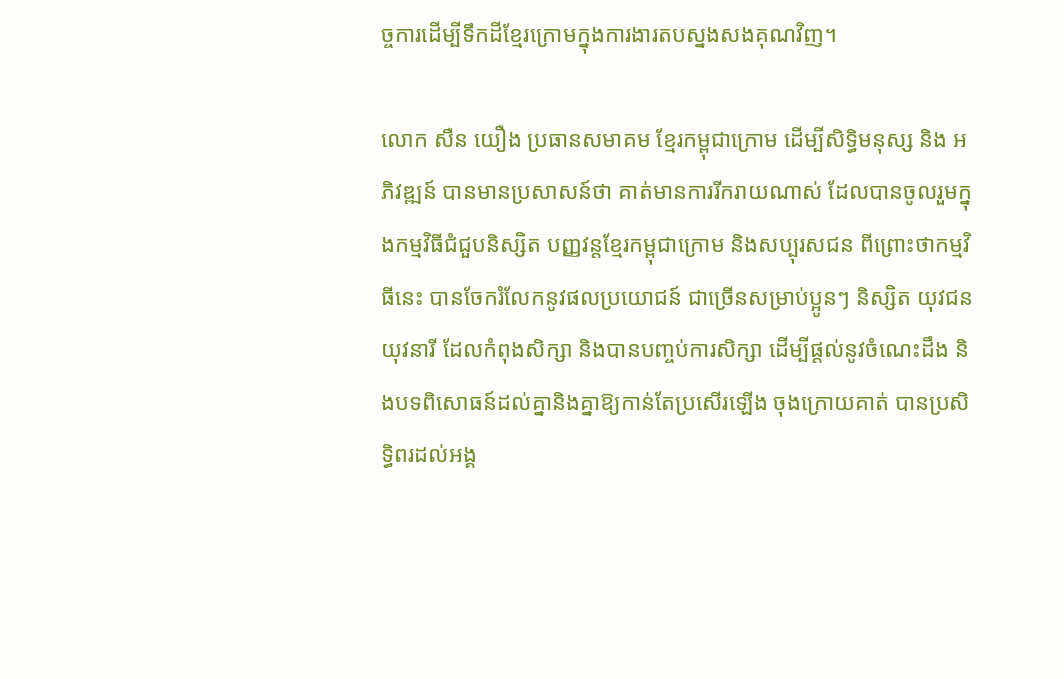ច្ចការដើម្បីទឹកដីខ្មែរក្រោមក្នុងការងារតបស្នងសងគុណវិញ។

លោក សឺន យឿង ប្រធានសមាគម ខ្មែរកម្ពុជាក្រោម ដើម្បីសិទ្ធិមនុស្ស និង អភិវឌ្ឍន៍ បានមានប្រសាសន៍ថា គាត់មានការរីករាយណាស់ ដែលបានចូលរួមក្នុងកម្មវិធីជំជួបនិស្សិត បញ្ញវន្តខ្មែរកម្ពុជាក្រោម និងសប្បុរសជន ពីព្រោះថាកម្មវិធីនេះ បានចែករំលែកនូវផលប្រយោជន៍ ជាច្រើនសម្រាប់ប្អូនៗ និស្សិត យុវជន យុវនារី ដែលកំពុងសិក្សា និងបានបញ្ចប់ការសិក្សា ដើម្បីផ្តល់នូវចំណេះដឹង និងបទពិសោធន៍ដល់គ្នានិងគ្នាឱ្យកាន់តែប្រសើរឡើង ចុងក្រោយគាត់ បានប្រសិទ្ធិពរដល់អង្គ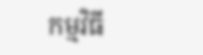កម្មវិធី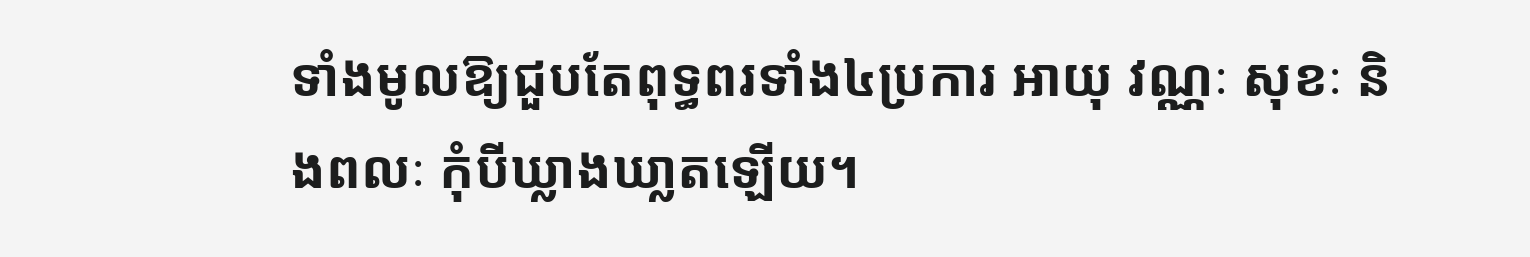ទាំងមូលឱ្យជួបតែពុទ្ធពរទាំង៤ប្រការ អាយុ វណ្ណៈ សុខៈ និងពលៈ កុំបីឃ្លាងឃា្លតឡើយ។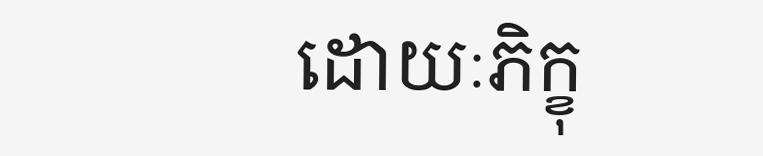ដោយៈភិក្ខុ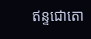ឥន្ទជោតោ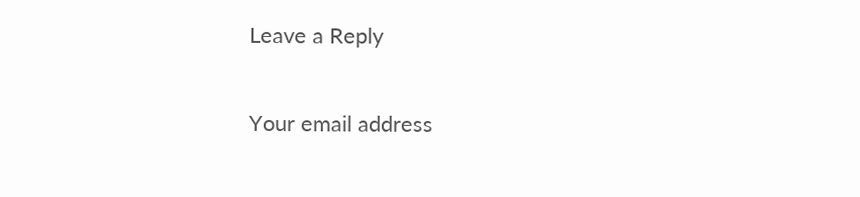Leave a Reply

Your email address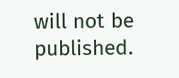will not be published.